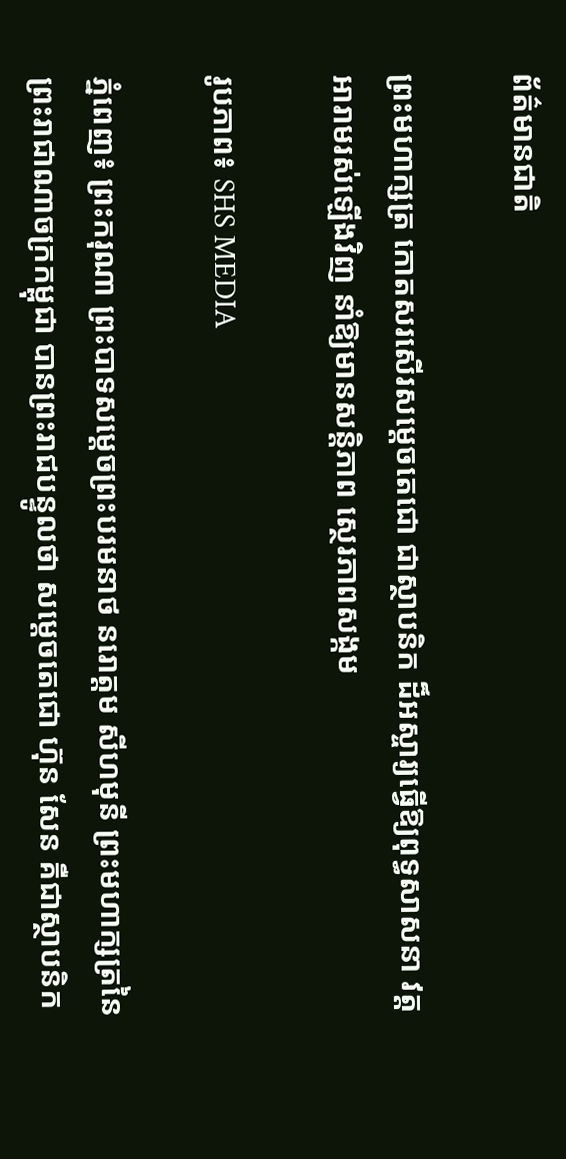ព័ត៌មានជាតិ

ព្រះមហាក្សត្រ កោតសរសើរសម្ដេចតេជោ ជាស្ថាបនិក ដ៏អស្ចារ្យធ្វើឱ្យពុទ្ធសាសនា វត្តអារាមរស់ឡើងវិញ នាំឱ្យមានសន្តិភាព ស្ថេរភាពសង្កម

រូបភាព៖ SHS MEDIA

ភ្នំពេញ៖ ព្រះករុណា ព្រះបាទសម្តេចព្រះបរមនាថ នរោត្តម សីហមុនី ព្រះមហាក្សត្រនៃ ព្រះរាជាណាចក្រកម្ពុជា បានព្រះរាជបន្ទូលថា សម្ដេចតេជោ ហ៊ុន សែន គឺជាស្ថាបនិក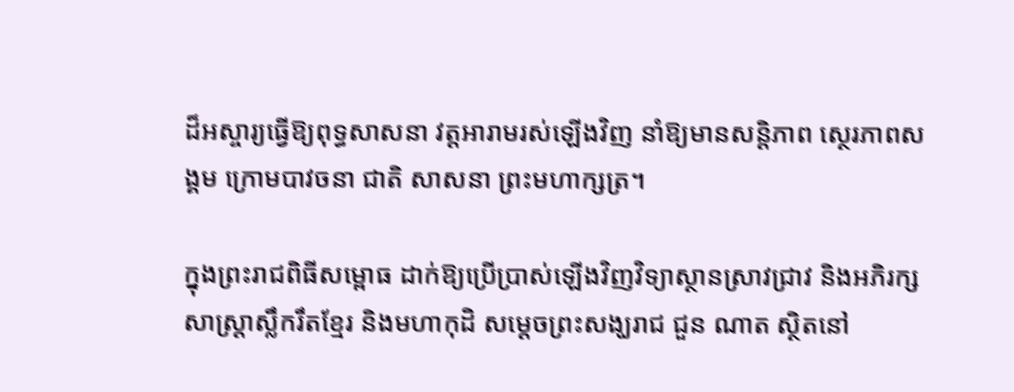ដ៏អស្ចារ្យធ្វើឱ្យពុទ្ធសាសនា វត្តអារាមរស់ឡើងវិញ នាំឱ្យមានសន្តិភាព ស្ថេរភាពសង្គម ក្រោមបាវចនា ជាតិ សាសនា ព្រះមហាក្សត្រ។

ក្នុងព្រះរាជពិធីសម្ពោធ ដាក់ឱ្យប្រើប្រាស់ឡើងវិញវិទ្យាស្ថានស្រាវជ្រាវ និងអភិរក្សសាស្ត្រាស្លឹករឹតខ្មែរ និងមហាកុដិ សម្តេចព្រះសង្ឃរាជ ជួន ណាត ស្ថិតនៅ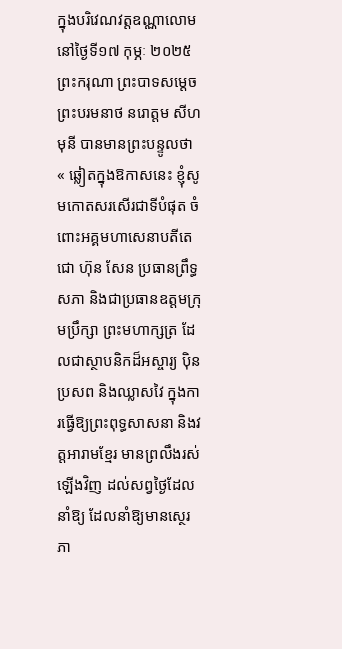ក្នុងបរិវេណវត្តឧណ្ណាលោម នៅថ្ងៃទី១៧ កុម្ភៈ ២០២៥ ព្រះករុណា ព្រះបាទសម្តេចព្រះបរមនាថ នរោត្តម សីហមុនី បានមានព្រះបន្ទូលថា « ឆ្លៀតក្នុងឱកាសនេះ ខ្ញុំសូមកោតសរសើរជាទីបំផុត ចំពោះអគ្គមហាសេនាបតីតេជោ ហ៊ុន សែន ប្រធានព្រឹទ្ធសភា និងជាប្រធានឧត្ដមក្រុមប្រឹក្សា ព្រះមហាក្សត្រ ដែលជាស្ថាបនិកដ៏អស្ចារ្យ បុិនប្រសព និងឈ្លាសវៃ ក្នុងការធ្វើឱ្យព្រះពុទ្ធសាសនា និងវត្តអារាមខ្មែរ មានព្រលឹងរស់ឡើងវិញ ដល់សព្វថ្ងៃដែលនាំឱ្យ ដែលនាំឱ្យមានស្ថេរភា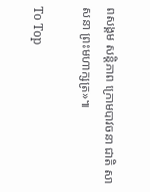ពសង្គម សន្តិភាព ក្រោមបាវចនា ជាតិ សាសនា ព្រះមហាក្សត្រ»៕

To Top